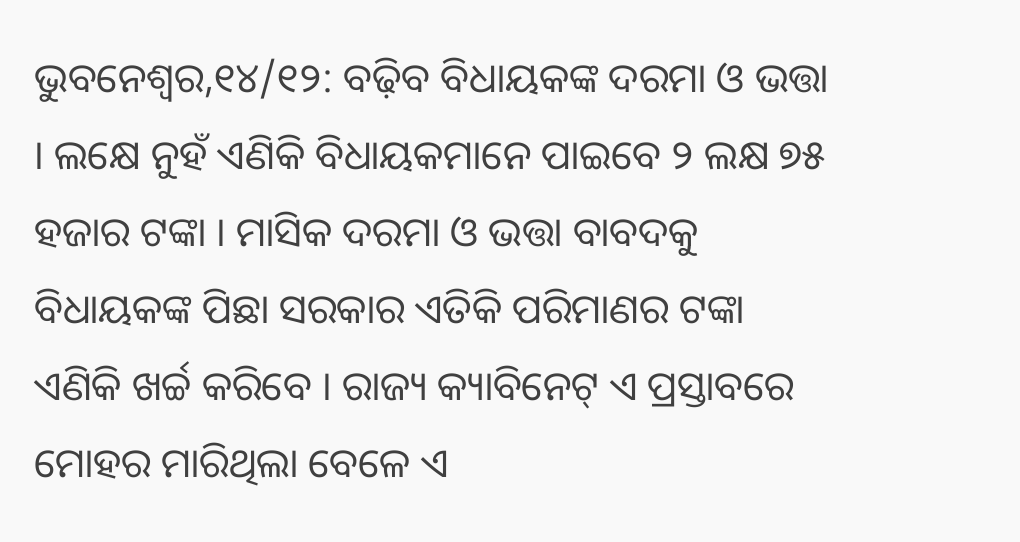ଭୁବନେଶ୍ୱର,୧୪/୧୨: ବଢ଼ିବ ବିଧାୟକଙ୍କ ଦରମା ଓ ଭତ୍ତା । ଲକ୍ଷେ ନୁହଁ ଏଣିକି ବିଧାୟକମାନେ ପାଇବେ ୨ ଲକ୍ଷ ୭୫ ହଜାର ଟଙ୍କା । ମାସିକ ଦରମା ଓ ଭତ୍ତା ବାବଦକୁ ବିଧାୟକଙ୍କ ପିଛା ସରକାର ଏତିକି ପରିମାଣର ଟଙ୍କା ଏଣିକି ଖର୍ଚ୍ଚ କରିବେ । ରାଜ୍ୟ କ୍ୟାବିନେଟ୍ ଏ ପ୍ରସ୍ତାବରେ ମୋହର ମାରିଥିଲା ବେଳେ ଏ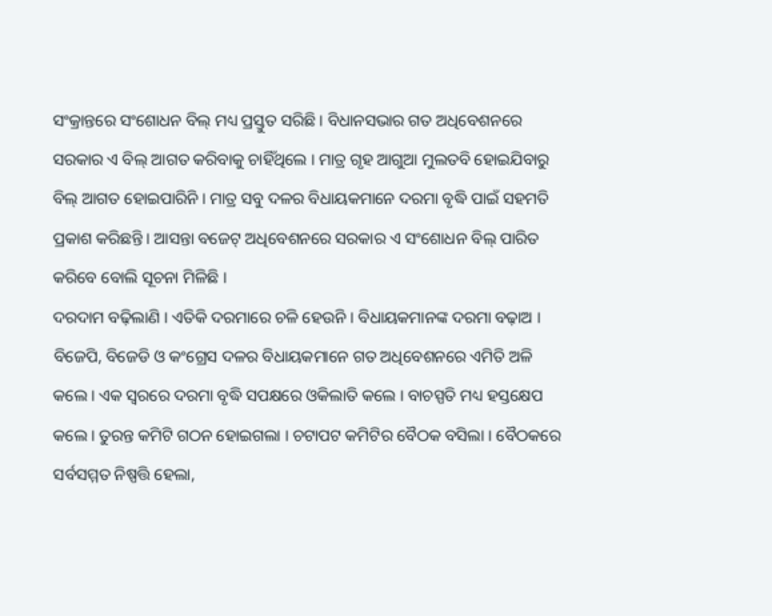ସଂକ୍ରାନ୍ତରେ ସଂଶୋଧନ ବିଲ୍ ମଧ୍ୟ ପ୍ରସ୍ତୁତ ସରିଛି । ବିଧାନସଭାର ଗତ ଅଧିବେଶନରେ ସରକାର ଏ ବିଲ୍ ଆଗତ କରିବାକୁ ଚାହିଁଥିଲେ । ମାତ୍ର ଗୃହ ଆଗୁଆ ମୁଲତବି ହୋଇଯିବାରୁ ବିଲ୍ ଆଗତ ହୋଇପାରିନି । ମାତ୍ର ସବୁ ଦଳର ବିଧାୟକମାନେ ଦରମା ବୃଦ୍ଧି ପାଇଁ ସହମତି ପ୍ରକାଶ କରିଛନ୍ତି । ଆସନ୍ତା ବଜେଟ୍ ଅଧିବେଶନରେ ସରକାର ଏ ସଂଶୋଧନ ବିଲ୍ ପାରିତ କରିବେ ବୋଲି ସୂଚନା ମିଳିଛି ।
ଦରଦାମ ବଢ଼ିଲାଣି । ଏତିକି ଦରମାରେ ଚଳି ହେଉନି । ବିଧାୟକମାନଙ୍କ ଦରମା ବଢ଼ାଅ । ବିଜେପି, ବିଜେଡି ଓ କଂଗ୍ରେସ ଦଳର ବିଧାୟକମାନେ ଗତ ଅଧିବେଶନରେ ଏମିତି ଅଳି କଲେ । ଏକ ସ୍ୱରରେ ଦରମା ବୃଦ୍ଧି ସପକ୍ଷରେ ଓକିଲାତି କଲେ । ବାଚସ୍ପତି ମଧ୍ୟ ହସ୍ତକ୍ଷେପ କଲେ । ତୁରନ୍ତ କମିଟି ଗଠନ ହୋଇଗଲା । ଚଟାପଟ କମିଟିର ବୈଠକ ବସିଲା । ବୈଠକରେ ସର୍ବସମ୍ମତ ନିଷ୍ପତ୍ତି ହେଲା,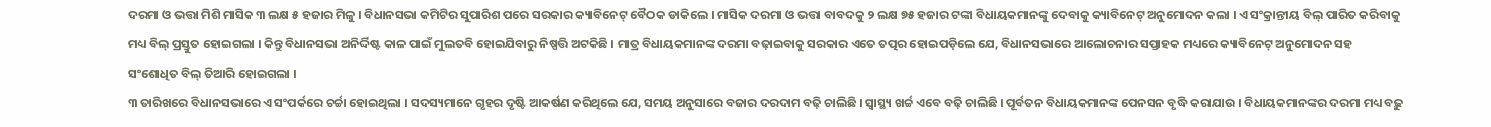ଦରମା ଓ ଭତ୍ତା ମିଶି ମାସିକ ୩ ଲକ୍ଷ ୫ ହଜାର ମିଳୁ । ବିଧାନସଭା କମିଟିର ସୁପାରିଶ ପରେ ସରକାର କ୍ୟାବିନେଟ୍ ବୈଠକ ଡାକିଲେ । ମାସିକ ଦରମା ଓ ଭତ୍ତା ବାବଦକୁ ୨ ଲକ୍ଷ ୭୫ ହଜାର ଟଙ୍କା ବିଧାୟକମାନଙ୍କୁ ଦେବାକୁ କ୍ୟାବିନେଟ୍ ଅନୁମୋଦନ କଲା । ଏ ସଂକ୍ରାନ୍ତୀୟ ବିଲ୍ ପାରିତ କରିବାକୁ ମଧ୍ୟ ବିଲ୍ ପ୍ରସ୍ତୁତ ହୋଇଗଲା । କିନ୍ତୁ ବିଧାନସଭା ଅନିର୍ଦ୍ଦିଷ୍ଟ କାଳ ପାଇଁ ମୁଲତବି ହୋଇଯିବାରୁ ନିଷ୍ପତ୍ତି ଅଟକିଛି । ମାତ୍ର ବିଧାୟକମାନଙ୍କ ଦରମା ବଢ଼ାଇବାକୁ ସରକାର ଏତେ ତତ୍ପର ହୋଇପଡ଼ିଲେ ଯେ, ବିଧାନସଭାରେ ଆଲୋଚନାର ସପ୍ତାହକ ମଧ୍ୟରେ କ୍ୟାବିନେଟ୍ ଅନୁମୋଦନ ସହ ସଂଶୋଧିତ ବିଲ୍ ତିଆରି ହୋଇଗଲା ।
୩ ତାରିଖରେ ବିଧାନସଭାରେ ଏ ସଂପର୍କରେ ଚର୍ଚ୍ଚା ହୋଇଥିଲା । ସଦସ୍ୟମାନେ ଗୃହର ଦୃଷ୍ଟି ଆକର୍ଷଣ କରିଥିଲେ ଯେ, ସମୟ ଅନୁସାରେ ବଜାର ଦରଦାମ ବଢ଼ି ଚାଲିଛି । ସ୍ୱାସ୍ଥ୍ୟ ଖର୍ଚ୍ଚ ଏବେ ବଢ଼ି ଚାଲିଛି । ପୂର୍ବତନ ବିଧାୟକମାନଙ୍କ ପେନସନ ବୃଦ୍ଧି କରାଯାଉ । ବିଧାୟକମାନଙ୍କର ଦରମା ମଧ୍ୟ ବଢ଼ୁ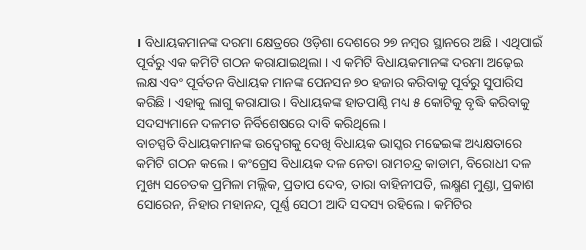। ବିଧାୟକମାନଙ୍କ ଦରମା କ୍ଷେତ୍ରରେ ଓଡ଼ିଶା ଦେଶରେ ୨୭ ନମ୍ବର ସ୍ଥାନରେ ଅଛି । ଏଥିପାଇଁ ପୂର୍ବରୁ ଏକ କମିଟି ଗଠନ କରାଯାଇଥିଲା । ଏ କମିଟି ବିଧାୟକମାନଙ୍କ ଦରମା ଅଢ଼େଇ ଲକ୍ଷ ଏବଂ ପୂର୍ବତନ ବିଧାୟକ ମାନଙ୍କ ପେନସନ ୭୦ ହଜାର କରିବାକୁ ପୂର୍ବରୁ ସୁପାରିସ କରିଛି । ଏହାକୁ ଲାଗୁ କରାଯାଉ । ବିଧାୟକଙ୍କ ହାତପାଣ୍ଠି ମଧ୍ୟ ୫ କୋଟିକୁ ବୃଦ୍ଧି କରିବାକୁ ସଦସ୍ୟମାନେ ଦଳମତ ନିର୍ବିଶେଷରେ ଦାବି କରିଥିଲେ ।
ବାଚସ୍ପତି ବିଧାୟକମାନଙ୍କ ଉଦ୍ବେଗକୁ ଦେଖି ବିଧାୟକ ଭାସ୍କର ମଢେଇଙ୍କ ଅଧ୍ୟକ୍ଷତାରେ କମିଟି ଗଠନ କଲେ । କଂଗ୍ରେସ ବିଧାୟକ ଦଳ ନେତା ରାମଚନ୍ଦ୍ର କାଡାମ, ବିରୋଧୀ ଦଳ ମୁଖ୍ୟ ସଚେତକ ପ୍ରମିଳା ମଲ୍ଲିକ, ପ୍ରତାପ ଦେବ, ତାରା ବାହିନୀପତି, ଲକ୍ଷ୍ମଣ ମୁଣ୍ଡା, ପ୍ରକାଶ ସୋରେନ, ନିହାର ମହାନନ୍ଦ, ପୂର୍ଣ୍ଣ ସେଠୀ ଆଦି ସଦସ୍ୟ ରହିଲେ । କମିଟିର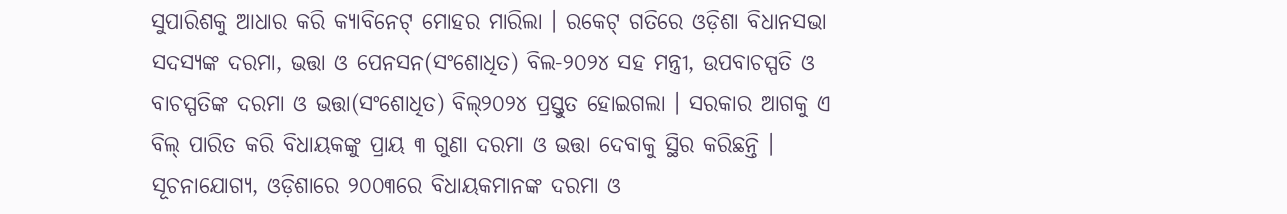ସୁପାରିଶକୁ ଆଧାର କରି କ୍ୟାବିନେଟ୍ ମୋହର ମାରିଲା । ରକେଟ୍ ଗତିରେ ଓଡ଼ିଶା ବିଧାନସଭା ସଦସ୍ୟଙ୍କ ଦରମା, ଭତ୍ତା ଓ ପେନସନ(ସଂଶୋଧିତ) ବିଲ-୨୦୨୪ ସହ ମନ୍ତ୍ରୀ, ଉପବାଚସ୍ପତି ଓ ବାଚସ୍ପତିଙ୍କ ଦରମା ଓ ଭତ୍ତା(ସଂଶୋଧିତ) ବିଲ୍୨୦୨୪ ପ୍ରସ୍ତୁତ ହୋଇଗଲା । ସରକାର ଆଗକୁ ଏ ବିଲ୍ ପାରିତ କରି ବିଧାୟକଙ୍କୁ ପ୍ରାୟ ୩ ଗୁଣା ଦରମା ଓ ଭତ୍ତା ଦେବାକୁ ସ୍ଥିର କରିଛନ୍ତି ।
ସୂଚନାଯୋଗ୍ୟ, ଓଡ଼ିଶାରେ ୨୦୦୩ରେ ବିଧାୟକମାନଙ୍କ ଦରମା ଓ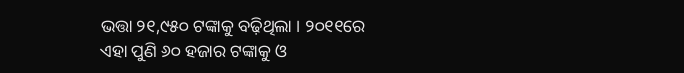ଭତ୍ତା ୨୧,୯୫୦ ଟଙ୍କାକୁ ବଢ଼ିଥିଲା । ୨୦୧୧ରେ ଏହା ପୁଣି ୬୦ ହଜାର ଟଙ୍କାକୁ ଓ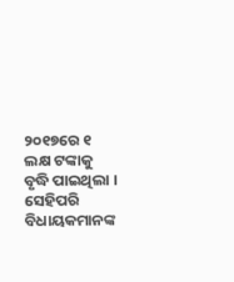୨୦୧୭ରେ ୧ ଲକ୍ଷ ଟଙ୍କାକୁ ବୃଦ୍ଧି ପାଇଥିଲା । ସେହିପରି ବିଧାୟକମାନଙ୍କ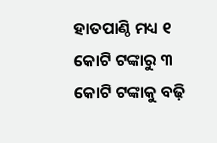ହାତପାଣ୍ଠି ମଧ୍ୟ ୧ କୋଟି ଟଙ୍କାରୁ ୩ କୋଟି ଟଙ୍କାକୁ ବଢ଼ି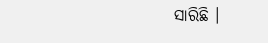ସାରିଛି ।